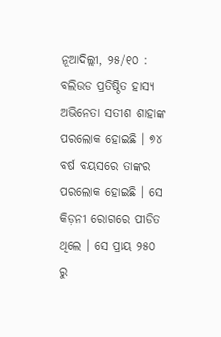ନୂଆଦିଲ୍ଲୀ, ୨୫/୧୦ : ବଲିଉଡ ପ୍ରତିଷ୍ଠିତ ହାସ୍ୟ ଅଭିନେତା ସତୀଶ ଶାହାଙ୍କ ପରଲୋକ ହୋଇଛି । ୭୪ ବର୍ଷ ବୟସରେ ତାଙ୍କର ପରଲୋକ ହୋଇଛି । ସେ କିଡ଼ନୀ ରୋଗରେ ପୀଡିତ ଥିଲେ । ସେ ପ୍ରାୟ ୨୫୦ ରୁ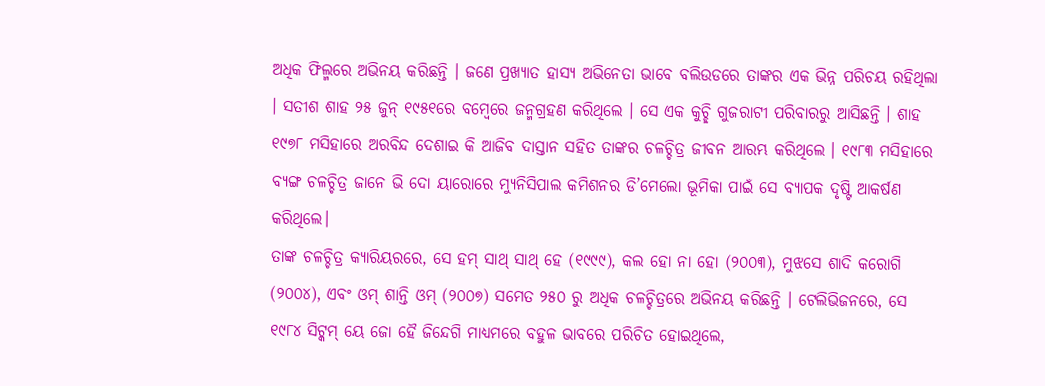ଅଧିକ ଫିଲ୍ମରେ ଅଭିନୟ କରିଛନ୍ତି । ଜଣେ ପ୍ରଖ୍ୟାତ ହାସ୍ୟ ଅଭିନେତା ଭାବେ ବଲିଉଡରେ ତାଙ୍କର ଏକ ଭିନ୍ନ ପରିଚୟ ରହିଥିଲା । ସତୀଶ ଶାହ ୨୫ ଜୁନ୍ ୧୯୫୧ରେ ବମ୍ବେରେ ଜନ୍ମଗ୍ରହଣ କରିଥିଲେ । ସେ ଏକ କୁଚ୍ଛି ଗୁଜରାଟୀ ପରିବାରରୁ ଆସିଛନ୍ତି । ଶାହ ୧୯୭୮ ମସିହାରେ ଅରବିନ୍ଦ ଦେଶାଇ କି ଆଜିବ ଦାସ୍ତାନ ସହିତ ତାଙ୍କର ଚଳଚ୍ଚିତ୍ର ଜୀବନ ଆରମ୍ଭ କରିଥିଲେ । ୧୯୮୩ ମସିହାରେ ବ୍ୟଙ୍ଗ ଚଳଚ୍ଚିତ୍ର ଜାନେ ଭି ଦୋ ୟାରୋରେ ମ୍ୟୁନିସିପାଲ କମିଶନର ଡି’ମେଲୋ ଭୂମିକା ପାଇଁ ସେ ବ୍ୟାପକ ଦୃଷ୍ଟି ଆକର୍ଷଣ କରିଥିଲେ।
ତାଙ୍କ ଚଳଚ୍ଚିତ୍ର କ୍ୟାରିୟରରେ, ସେ ହମ୍ ସାଥ୍ ସାଥ୍ ହେ (୧୯୯୯), କଲ ହୋ ନା ହୋ (୨୦୦୩), ମୁଝସେ ଶାଦି କରୋଗି (୨୦୦୪), ଏବଂ ଓମ୍ ଶାନ୍ତି ଓମ୍ (୨୦୦୭) ସମେତ ୨୫୦ ରୁ ଅଧିକ ଚଳଚ୍ଚିତ୍ରରେ ଅଭିନୟ କରିଛନ୍ତି । ଟେଲିଭିଜନରେ, ସେ ୧୯୮୪ ସିଟ୍କମ୍ ୟେ ଜୋ ହୈ ଜିନ୍ଦେଗି ମାଧ୍ୟମରେ ବହୁଳ ଭାବରେ ପରିଚିତ ହୋଇଥିଲେ,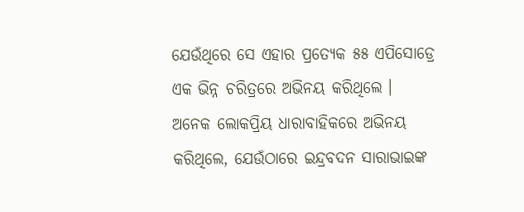ଯେଉଁଥିରେ ସେ ଏହାର ପ୍ରତ୍ୟେକ ୫୫ ଏପିସୋଡ୍ରେ ଏକ ଭିନ୍ନ ଚରିତ୍ରରେ ଅଭିନୟ କରିଥିଲେ । ଅନେକ ଲୋକପ୍ରିୟ ଧାରାବାହିକରେ ଅଭିନୟ କରିଥିଲେ, ଯେଉଁଠାରେ ଇନ୍ଦ୍ରବଦନ ସାରାଭାଇଙ୍କ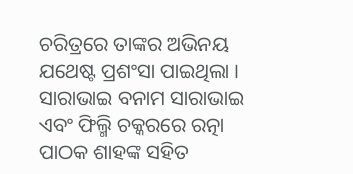ଚରିତ୍ରରେ ତାଙ୍କର ଅଭିନୟ ଯଥେଷ୍ଟ ପ୍ରଶଂସା ପାଇଥିଲା । ସାରାଭାଇ ବନାମ ସାରାଭାଇ ଏବଂ ଫିଲ୍ମି ଚକ୍କରରେ ରତ୍ନା ପାଠକ ଶାହଙ୍କ ସହିତ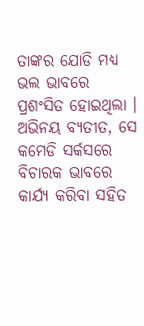ତାଙ୍କର ଯୋଡି ମଧ୍ୟ ଭଲ ଭାବରେ ପ୍ରଶଂସିତ ହୋଇଥିଲା । ଅଭିନୟ ବ୍ୟତୀତ, ସେ କମେଡି ସର୍କସରେ ବିଚାରକ ଭାବରେ କାର୍ଯ୍ୟ କରିବା ସହିତ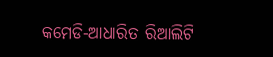କମେଡି-ଆଧାରିତ ରିଆଲିଟି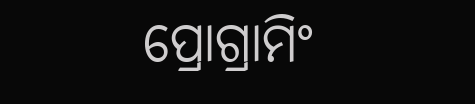ପ୍ରୋଗ୍ରାମିଂ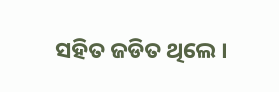ସହିତ ଜଡିତ ଥିଲେ ।